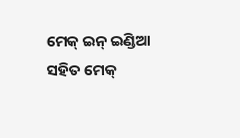ମେକ୍ ଇନ୍ ଇଣ୍ଡିଆ ସହିତ ମେକ୍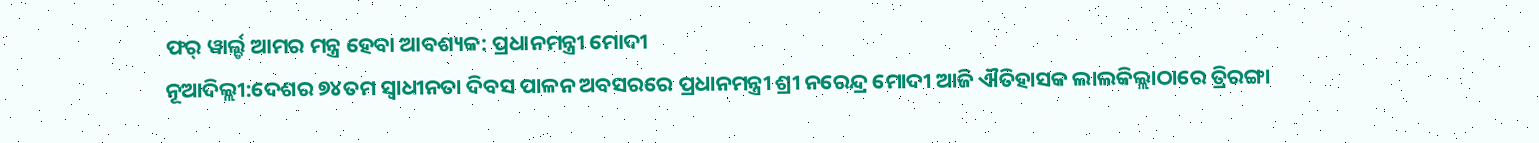ଫର୍ ୱାର୍ଲ୍ଡ ଆମର ମନ୍ତ୍ର ହେବା ଆବଶ୍ୟକ: ପ୍ରଧାନମନ୍ତ୍ରୀ ମୋଦୀ
ନୂଆଦିଲ୍ଲୀ:ଦେଶର ୭୪ତମ ସ୍ୱାଧୀନତା ଦିବସ ପାଳନ ଅବସରରେ ପ୍ରଧାନମନ୍ତ୍ରୀ ଶ୍ରୀ ନରେନ୍ଦ୍ର ମୋଦୀ ଆଜି ଐତିହାସକ ଲାଲକିଲ୍ଲାଠାରେ ତ୍ରିରଙ୍ଗା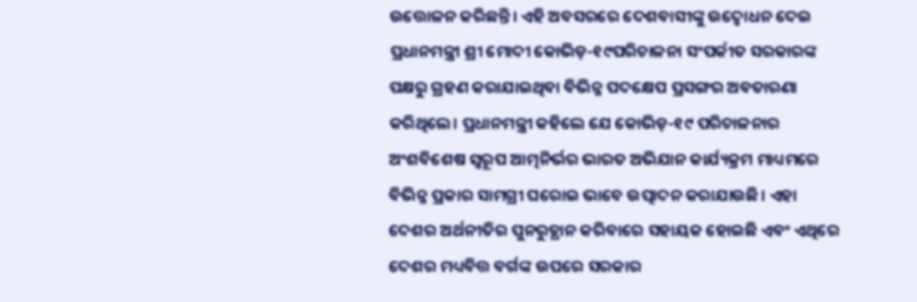ଉତ୍ତୋଳନ କରିଛନ୍ତି। ଏହି ଅବସରରେ ଦେଶବାସୀଙ୍କୁ ଉଦ୍ବୋଧନ ଦେଇ ପ୍ରଧାନମନ୍ତ୍ରୀ ଶ୍ରୀ ମୋଦୀ କୋଭିଡ଼-୧୯ପରିଚାଳନା ସଂପର୍କୀତ ସରକାରଙ୍କ ପକ୍ଷରୁ ଗ୍ରହଣ କରାଯାଇଥିବା ବିଭିନ୍ନ ପଦକ୍ଷେପ ପ୍ରସଙ୍ଗର ଅବତାରଣା କରିଥିଲେ। ପ୍ରଧାନମନ୍ତ୍ରୀ କହିଲେ ଯେ କୋଭିଡ଼-୧୯ ପରିଚାଳନାର ଅଂଶବିଶେଷ ସ୍ୱରୂପ ଆତ୍ମନିର୍ଭର ଭାରତ ଅଭିଯାନ କାର୍ଯ୍ୟକ୍ରମ ମାଧ୍ୟମରେ ବିଭିନ୍ନ ପ୍ରକାର ସାମଗ୍ରୀ ଘରୋଇ ଭାବେ ଉତ୍ପାଦନ କରାଯାଉଛି। ଏହା ଦେଶର ଅର୍ଥନୀତିର ପୁନରୁତ୍ଥାନ କରିବାରେ ସହାୟକ ହୋଇଛି ଏବଂ ଏଥିରେ ଦେଶର ମଧ୍ୟବିତ୍ତ ବର୍ଗଙ୍କ ଉପରେ ସରକାର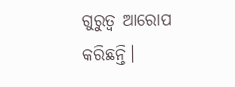ଗୁରୁତ୍ୱ ଆରୋପ କରିଛନ୍ତି।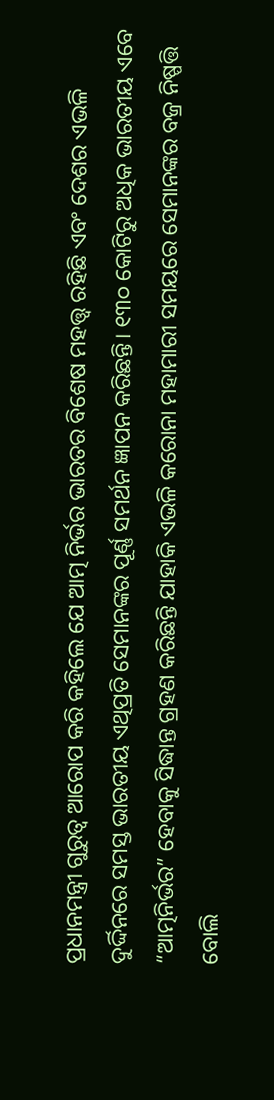ପ୍ରଧାନମନ୍ତ୍ରୀ ଗୁରୁତ୍ୱ ଆରୋପ କରି କହିଲେ ଯେ ଆତ୍ମ ନିର୍ଭର ଭାରତର ବିଶେଷ ମହତ୍ତ୍ୱ ରହିଛି ଏବଂ ଦେଶର ଏଭଳି ଦୁର୍ଦ୍ଦିନରେ ସମସ୍ତ ଭାରତୀୟ ଏଥିପ୍ରତି ସେମାନଙ୍କର ପୂର୍ଣ୍ଣ ସମର୍ଥନ ଜ୍ଞାପନ କରିଛନ୍ତି। ୧୩୦ କୋଟିରୁ ଅଧିକ ଭାରତୀୟ ଏବେ “ଆତ୍ମନିର୍ଭର” ହେବାକୁ ସିଦ୍ଧାନ୍ତ ଗ୍ରହଣ କରିଛନ୍ତି ଯାହାକି ଏଭଳି କରୋନା ମହାମାରୀ ସମୟରେ ସେମାନଙ୍କର ବଜ୍ର ନିଷ୍ପତ୍ତି ବୋଲି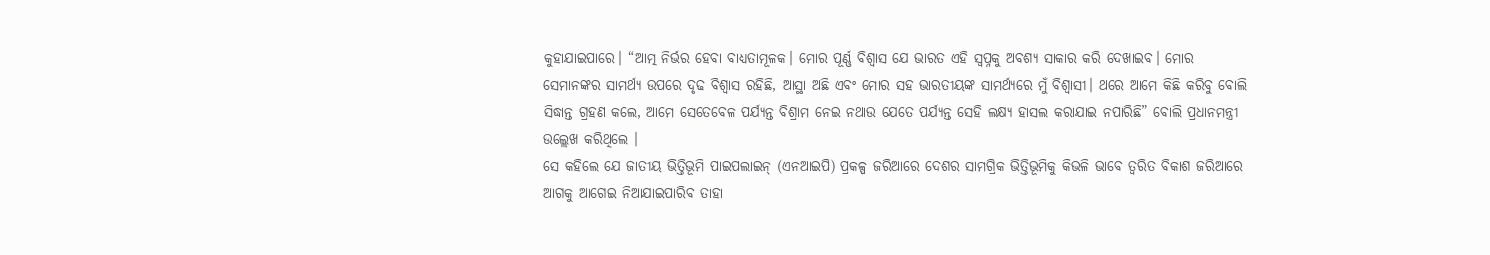କୁହାଯାଇପାରେ। “ଆତ୍ମ ନିର୍ଭର ହେବା ବାଧ୍ୟତାମୂଳକ। ମୋର ପୂର୍ଣ୍ଣ ବିଶ୍ୱାସ ଯେ ଭାରତ ଏହି ସ୍ୱପ୍ନକୁ ଅବଶ୍ୟ ସାକାର କରି ଦେଖାଇବ। ମୋର ସେମାନଙ୍କର ସାମର୍ଥ୍ୟ ଉପରେ ଦୃଢ ବିଶ୍ୱାସ ରହିଛି, ଆସ୍ଥା ଅଛି ଏବଂ ମୋର ସହ ଭାରତୀୟଙ୍କ ସାମର୍ଥ୍ୟରେ ମୁଁ ବିଶ୍ୱାସୀ। ଥରେ ଆମେ କିଛି କରିବୁ ବୋଲି ସିଦ୍ଧାନ୍ତ ଗ୍ରହଣ କଲେ, ଆମେ ସେତେବେଳ ପର୍ଯ୍ୟନ୍ତ ବିଶ୍ରାମ ନେଇ ନଥାଉ ଯେତେ ପର୍ଯ୍ୟନ୍ତ ସେହି ଲକ୍ଷ୍ୟ ହାସଲ କରାଯାଇ ନପାରିଛି” ବୋଲି ପ୍ରଧାନମନ୍ତ୍ରୀ ଉଲ୍ଲେଖ କରିଥିଲେ ।
ସେ କହିଲେ ଯେ ଜାତୀୟ ଭିତ୍ତିଭୂମି ପାଇପଲାଇନ୍ (ଏନଆଇପି) ପ୍ରକଳ୍ପ ଜରିଆରେ ଦେଶର ସାମଗ୍ରିକ ଭିତ୍ତିଭୂମିକୁ କିଭଳି ଭାବେ ତ୍ୱରିତ ବିକାଶ ଜରିଆରେ ଆଗକୁ ଆଗେଇ ନିଆଯାଇପାରିବ ତାହା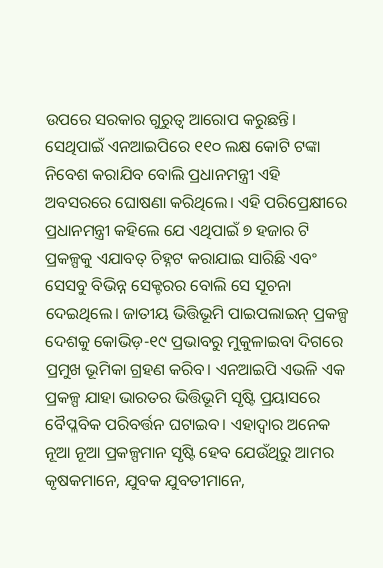ଉପରେ ସରକାର ଗୁରୁତ୍ୱ ଆରୋପ କରୁଛନ୍ତି। ସେଥିପାଇଁ ଏନଆଇପିରେ ୧୧୦ ଲକ୍ଷ କୋଟି ଟଙ୍କା ନିବେଶ କରାଯିବ ବୋଲି ପ୍ରଧାନମନ୍ତ୍ରୀ ଏହି ଅବସରରେ ଘୋଷଣା କରିଥିଲେ। ଏହି ପରିପ୍ରେକ୍ଷୀରେ ପ୍ରଧାନମନ୍ତ୍ରୀ କହିଲେ ଯେ ଏଥିପାଇଁ ୭ ହଜାର ଟି ପ୍ରକଳ୍ପକୁ ଏଯାବତ୍ ଚିହ୍ନଟ କରାଯାଇ ସାରିଛି ଏବଂ ସେସବୁ ବିଭିନ୍ନ ସେକ୍ଟରର ବୋଲି ସେ ସୂଚନା ଦେଇଥିଲେ। ଜାତୀୟ ଭିତ୍ତିଭୂମି ପାଇପଲାଇନ୍ ପ୍ରକଳ୍ପ ଦେଶକୁ କୋଭିଡ଼-୧୯ ପ୍ରଭାବରୁ ମୁକୁଳାଇବା ଦିଗରେ ପ୍ରମୁଖ ଭୂମିକା ଗ୍ରହଣ କରିବ। ଏନଆଇପି ଏଭଳି ଏକ ପ୍ରକଳ୍ପ ଯାହା ଭାରତର ଭିତ୍ତିଭୂମି ସୃଷ୍ଟି ପ୍ରୟାସରେ ବୈପ୍ଳବିକ ପରିବର୍ତ୍ତନ ଘଟାଇବ। ଏହାଦ୍ୱାର ଅନେକ ନୂଆ ନୂଆ ପ୍ରକଳ୍ପମାନ ସୃଷ୍ଟି ହେବ ଯେଉଁଥିରୁ ଆମର କୃଷକମାନେ, ଯୁବକ ଯୁବତୀମାନେ,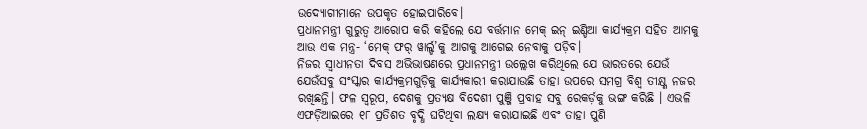ଉଦ୍ୟୋଗୀମାନେ ଉପକୃତ ହୋଇପାରିବେ।
ପ୍ରଧାନମନ୍ତ୍ରୀ ଗୁରୁତ୍ୱ ଆରୋପ କରି କହିଲେ ଯେ ବର୍ତ୍ତମାନ ମେକ୍ ଇନ୍ ଇଣ୍ଡିଆ କାର୍ଯ୍ୟକ୍ରମ ସହିତ ଆମକୁ ଆଉ ଏକ ମନ୍ତ୍ର- ‘ମେକ୍ ଫର୍ ୱାର୍ଲ୍ଡ’କୁ ଆଗକୁ ଆଗେଇ ନେବାକୁ ପଡ଼ିବ।
ନିଜର ସ୍ୱାଧୀନତା ଦିବସ ଅଭିଭାଷଣରେ ପ୍ରଧାନମନ୍ତ୍ରୀ ଉଲ୍ଲେଖ କରିଥିଲେ ଯେ ଭାରତରେ ଯେଉଁ ଯେଉଁସବୁ ସଂସ୍କାର କାର୍ଯ୍ୟକ୍ରମଗୁଡ଼ିକୁ କାର୍ଯ୍ୟକାରୀ କରାଯାଉଛି ତାହା ଉପରେ ସମଗ୍ର ବିଶ୍ୱ ତୀକ୍ଷ୍ଣ ନଜର ରଖିଛନ୍ତି। ଫଳ ସ୍ୱରୂପ, ଦେଶକୁ ପ୍ରତ୍ୟକ୍ଷ ବିଦେଶୀ ପୁଞ୍ଜି ପ୍ରବାହ ସବୁ ରେକର୍ଡ଼କୁ ଭଙ୍ଗ କରିଛି । ଏଭଳି ଏଫଡ଼ିଆଇରେ ୧୮ ପ୍ରତିଶତ ବୃଦ୍ଧି ଘଟିଥିବା ଲକ୍ଷ୍ୟ କରାଯାଇଛି ଏବଂ ତାହା ପୁଣି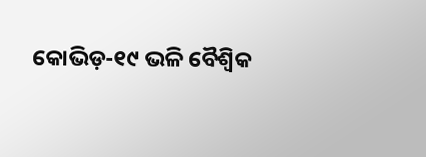କୋଭିଡ଼-୧୯ ଭଳି ବୈଶ୍ୱିକ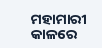ମହାମାରୀ କାଳରେ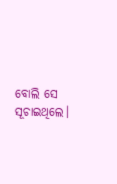ବୋଲି ସେ ସୂଚାଇଥିଲେ।